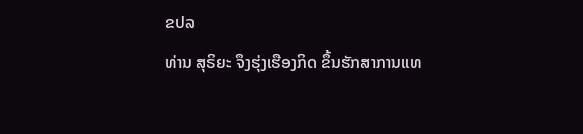ຂປລ
ທ່ານ ສຸຣິຍະ ຈຶງຮຸ່ງເຮືອງກິດ ຂຶ້ນຮັກສາການແທ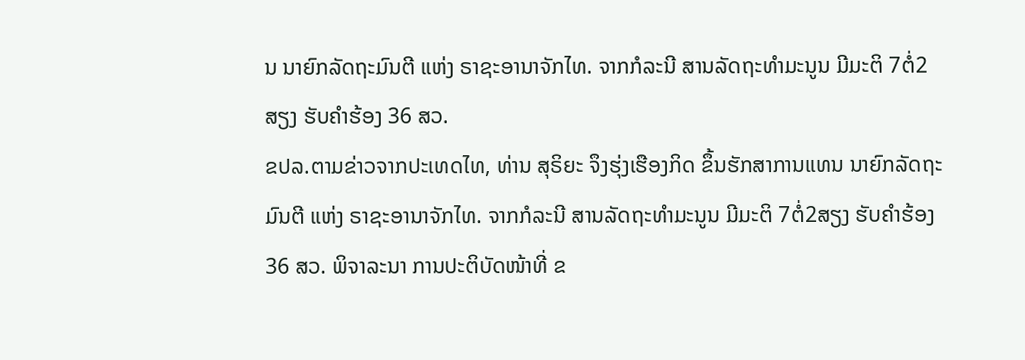ນ ນາຍົກລັດຖະມົນຕີ ແຫ່ງ ຣາຊະອານາຈັກໄທ. ຈາກກໍລະນີ ສານລັດຖະທຳມະນູນ ມີມະຕິ 7ຕໍ່2ສຽງ ຮັບຄຳຮ້ອງ 36 ສວ.
ຂປລ.ຕາມຂ່າວຈາກປະເທດໄທ, ທ່ານ ສຸຣິຍະ ຈຶງຮຸ່ງເຮືອງກິດ ຂຶ້ນຮັກສາການແທນ ນາຍົກລັດຖະມົນຕີ ແຫ່ງ ຣາຊະອານາຈັກໄທ. ຈາກກໍລະນີ ສານລັດຖະທຳມະນູນ ມີມະຕິ 7ຕໍ່2ສຽງ ຮັບຄຳຮ້ອງ 36 ສວ. ພິຈາລະນາ ການປະຕິບັດໜ້າທີ່ ຂ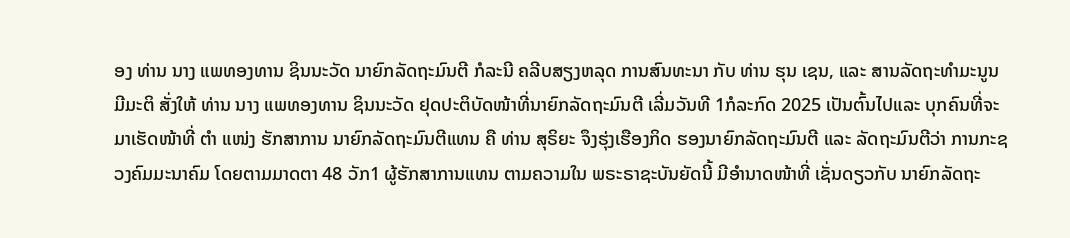ອງ ທ່ານ ນາງ ແພທອງທານ ຊິນນະວັດ ນາຍົກລັດຖະມົນຕີ ກໍລະນີ ຄລີບສຽງຫລຸດ ການສົນທະນາ ກັບ ທ່ານ ຮຸນ ເຊນ, ແລະ ສານລັດຖະທຳມະນູນ ມີມະຕິ ສັ່ງໃຫ້ ທ່ານ ນາງ ແພທອງທານ ຊິນນະວັດ ຢຸດປະຕິບັດໜ້າທີ່ນາຍົກລັດຖະມົນຕີ ເລີ່ມວັນທີ 1ກໍລະກົດ 2025 ເປັນຕົ້ນໄປແລະ ບຸກຄົນທີ່ຈະມາເຮັດໜ້າທີ່ ຕຳ ແໜ່ງ ຮັກສາການ ນາຍົກລັດຖະມົນຕີແທນ ຄື ທ່ານ ສຸຣິຍະ ຈຶງຮຸ່ງເຮືອງກິດ ຮອງນາຍົກລັດຖະມົນຕີ ແລະ ລັດຖະມົນຕີວ່າ ການກະຊວງຄົມມະນາຄົມ ໂດຍຕາມມາດຕາ 48 ວັກ1 ຜູ້ຮັກສາການແທນ ຕາມຄວາມໃນ ພຣະຣາຊະບັນຍັດນີ້ ມີອຳນາດໜ້າທີ່ ເຊັ່ນດຽວກັບ ນາຍົກລັດຖະ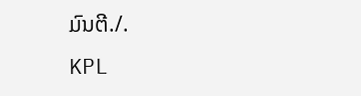ມົນຕີ./.
KPL